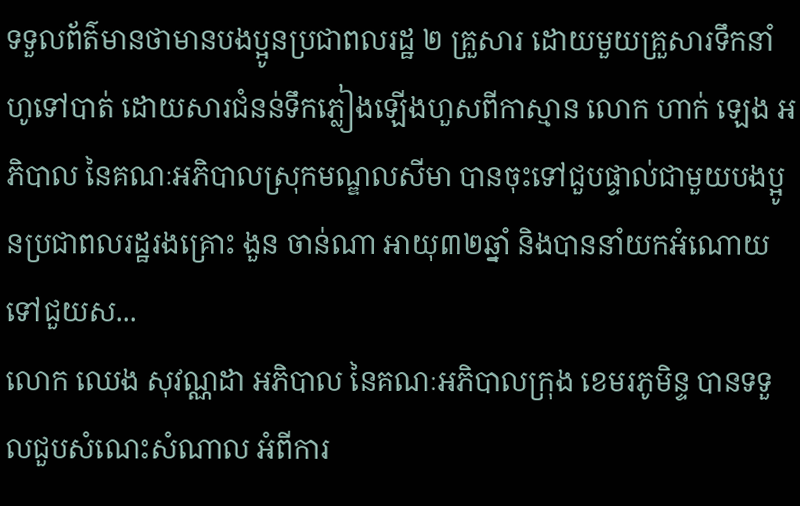ទទួលព័ត៌មានថាមានបងប្អូនប្រជាពលរដ្ឋ ២ គ្រួសារ ដោយមួយគ្រួសារទឹកនាំហូទៅបាត់ ដោយសារជំនន់ទឹកភ្លៀងឡើងហួសពីកាស្មាន លោក ហាក់ ឡេង អភិបាល នៃគណៈអភិបាលស្រុកមណ្ឌលសីមា បានចុះទៅជួបផ្ទាល់ជាមួយបងប្អូនប្រជាពលរដ្ឋរងគ្រោះ ងួន ចាន់ណា អាយុ៣២ឆ្នាំ និងបាននាំយកអំណោយទៅជួយស...
លោក ឈេង សុវណ្ណដា អភិបាល នៃគណៈអភិបាលក្រុង ខេមរភូមិន្ទ បានទទួលជួបសំណេះសំណាល អំពីការ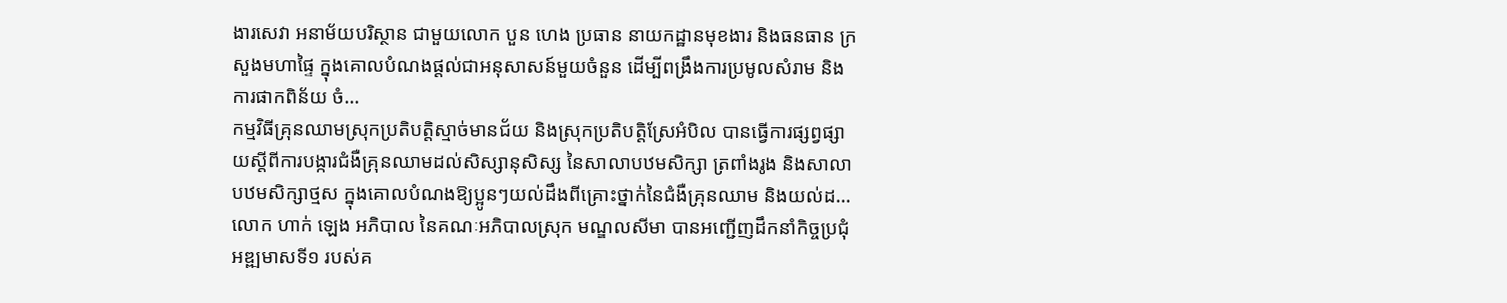ងារសេវា អនាម័យបរិស្ថាន ជាមួយលោក បួន ហេង ប្រធាន នាយកដ្ឋានមុខងារ និងធនធាន ក្រសួងមហាផ្ទៃ ក្នុងគោលបំណងផ្តល់ជាអនុសាសន៍មួយចំនួន ដើម្បីពង្រឹងការប្រមូលសំរាម និងការផាកពិន័យ ចំ...
កម្មវិធីគ្រុនឈាមស្រុកប្រតិបត្តិស្មាច់មានជ័យ និងស្រុកប្រតិបត្តិស្រែអំបិល បានធ្វើការផ្សព្វផ្សាយស្តីពីការបង្ការជំងឺគ្រុនឈាមដល់សិស្សានុសិស្ស នៃសាលាបឋមសិក្សា ត្រពាំងរូង និងសាលាបឋមសិក្សាថ្មស ក្នុងគោលបំណងឱ្យប្អូនៗយល់ដឹងពីគ្រោះថ្នាក់នៃជំងឺគ្រុនឈាម និងយល់ដ...
លោក ហាក់ ឡេង អភិបាល នៃគណៈអភិបាលស្រុក មណ្ឌលសីមា បានអញ្ជើញដឹកនាំកិច្ចប្រជុំអឌ្ឍមាសទី១ របស់គ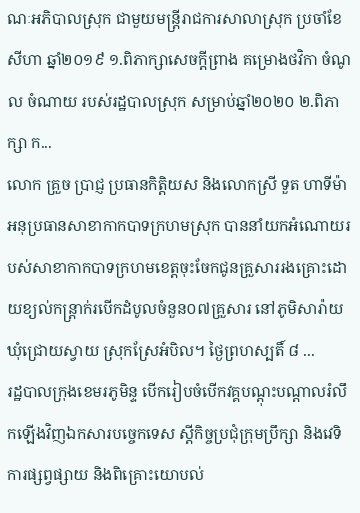ណៈអភិបាលស្រុក ជាមួយមន្រ្តីរាជការសាលាស្រុក ប្រចាំខែសីហា ឆ្នាំ២០១៩ ១.ពិភាក្សាសេចក្ដីព្រាង គម្រោងថវិកា ចំណូល ចំណាយ របស់រដ្ឋបាលស្រុក សម្រាប់ឆ្នាំ២០២០ ២.ពិភាក្សា ក...
លោក គ្រួច ប្រាជ្ញ ប្រធានកិត្តិយស និងលោកស្រី ទួត ហាទីម៉ា អនុប្រធានសាខាកាកបាទក្រហមស្រុក បាននាំយកអំណោយរបស់សាខាកាកបាទក្រហមខេត្តចុះចែកជូនគ្រួសាររងគ្រោះដោយខ្យល់កន្ត្រាក់របើកដំបូលចំនួន០៧គ្រួសារ នៅភូមិសារ៉ាយ ឃុំជ្រោយស្វាយ ស្រុកស្រែអំបិល។ ថ្ងៃព្រហស្បតិ៍ ៨ ...
រដ្ឋបាលក្រុងខេមរភូមិន្ទ បើករៀបចំបើកវគ្គបណ្តុះបណ្តាលរំលឹកឡើងវិញឯកសារបច្ចេកទេស ស្តីកិច្ចប្រជុំក្រុមប្រឹក្សា និងវេទិការផ្សព្វផ្សាយ និងពិគ្រោះយោបល់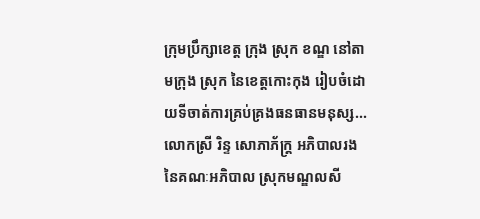ក្រុមប្រឹក្សាខេត្ត ក្រុង ស្រុក ខណ្ឌ នៅតាមក្រុង ស្រុក នៃខេត្តកោះកុង រៀបចំដោយទីចាត់ការគ្រប់គ្រងធនធានមនុស្ស...
លោកស្រី រិន្ទ សោភាភ័ក្ត្រ អភិបាលរង នៃគណៈអភិបាល ស្រុកមណ្ឌលសី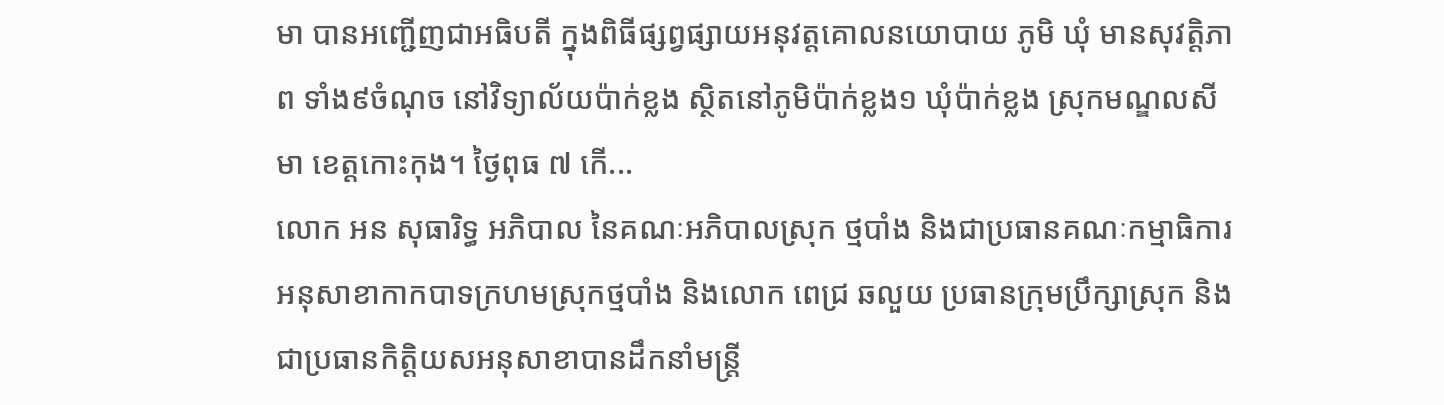មា បានអញ្ជើញជាអធិបតី ក្នុងពិធីផ្សព្វផ្សាយអនុវត្តគោលនយោបាយ ភូមិ ឃុំ មានសុវត្តិភាព ទាំង៩ចំណុច នៅវិទ្យាល័យប៉ាក់ខ្លង ស្ថិតនៅភូមិប៉ាក់ខ្លង១ ឃុំប៉ាក់ខ្លង ស្រុកមណ្ឌលសីមា ខេត្តកោះកុង។ ថ្ងៃពុធ ៧ កើ...
លោក អន សុធារិទ្ធ អភិបាល នៃគណៈអភិបាលស្រុក ថ្មបាំង និងជាប្រធានគណៈកម្មាធិការអនុសាខាកាកបាទក្រហមស្រុកថ្មបាំង និងលោក ពេជ្រ ឆលួយ ប្រធានក្រុមប្រឹក្សាស្រុក និងជាប្រធានកិត្តិយសអនុសាខាបានដឹកនាំមន្រ្តី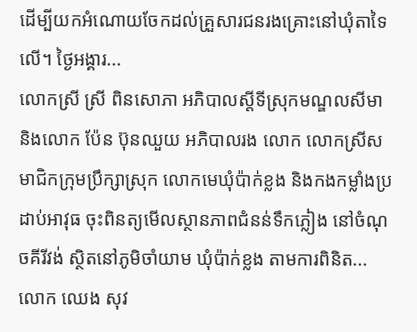ដើម្បីយកអំណោយចែកដល់គ្រួសារជនរងគ្រោះនៅឃុំតាទៃលើ។ ថ្ងៃអង្គារ...
លោកស្រី ស្រី ពិនសោភា អភិបាលស្តីទីស្រុកមណ្ឌលសីមា និងលោក ប៉ែន ប៊ុនឈួយ អភិបាលរង លោក លោកស្រីសមាជិកក្រុមប្រឹក្សាស្រុក លោកមេឃុំប៉ាក់ខ្លង និងកងកម្លាំងប្រដាប់អាវុធ ចុះពិនត្យមើលស្ថានភាពជំនន់ទឹកភ្លៀង នៅចំណុចគីរីវង់ ស្ថិតនៅភូមិចាំយាម ឃុំប៉ាក់ខ្លង តាមការពិនិត...
លោក ឈេង សុវ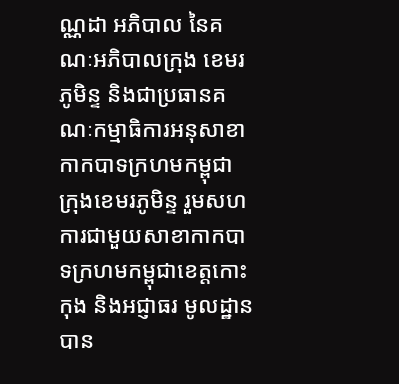ណ្ណដា អភិបាល នៃគណៈអភិបាលក្រុង ខេមរភូមិន្ទ និងជាប្រធានគណៈកម្មាធិការអនុសាខាកាកបាទក្រហមកម្ពុជា ក្រុងខេមរភូមិន្ទ រួមសហការជាមួយសាខាកាកបាទក្រហមកម្ពុជាខេត្តកោះកុង និងអជ្ញាធរ មូលដ្ឋាន បាន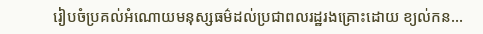រៀបចំប្រគល់អំណោយមនុស្សធម៌ដល់ប្រជាពលរដ្ឋរងគ្រោះដោយ ខ្យល់កន...